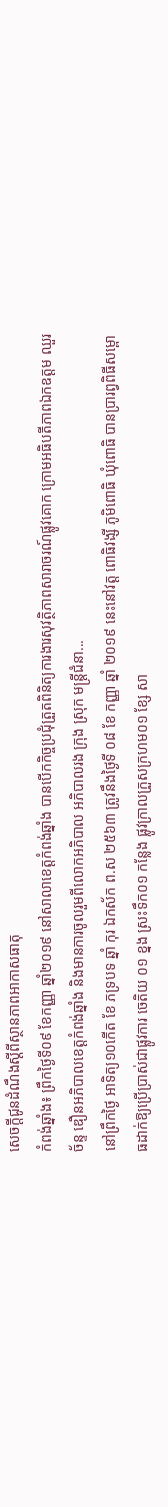សេចក្ដីជូនដំណឹងស្ដីពីស្ថានភាពអាកាសធាតុ
កំពង់ឆ្នាំង៖ ព្រឹកថ្ងៃទី០៩ ខែកញ្ញា ឆ្នាំ២០១៩ នៅសាលាខេត្តកំពង់ឆ្នាំង បានបើកកិច្ចប្រជុំត្រួតពិនិត្យការងារសុវត្ថិភាពសារាចរណ៍ផ្លូវគោក ក្រោមអធិបតីភាពឯកឧត្តម ឈួរ ច័ន្ទ ឌឿនអភិបាលខេត្តកំពង់ឆ្នាំង និងមានការចូលរួមពីលោកអភិបាល អភិបាលរង ក្រុង ស្រុក មន្ត្រីជំនា...
នៅព្រឹកថ្ងៃ អាទិត្យ១០កើត ខែ ភទ្របទ ឆ្នាំ កុរ ឯកស័ក ព.ស ២៥៦៣ ត្រូវនឹងថ្ងៃទី ០៨ ខែ កញ្ញា ឆ្នាំ ២០១៩ នេះនៅវត្ត ពោធិវង្សី ភូមិពោធិ ឃុំពោធិ បានប្រារព្វពិធីសម្ពោធដាក់ឱ្យប្រើប្រាស់ជាផ្លូវការ ចេតិយ ០១ ខ្នង ស្រះទឹក០១ កន្លែង ផ្លូវក្រាលក្រួសក្រហម០១ ខ្សែ សា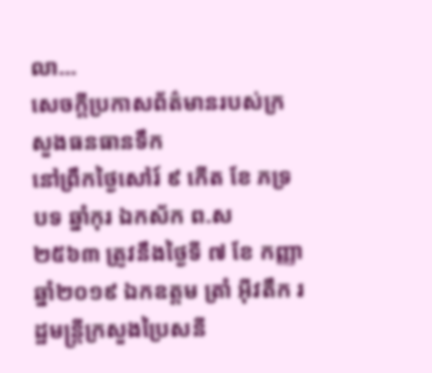លា...
សេចក្ដីប្រកាសព័ត៌មានរបស់ក្រសួងធនធានទឹក
នៅព្រឹកថ្ងៃសៅរ៍ ៩ កើត ខែ ភទ្របទ ឆ្នាំកុរ ឯកស័ក ព.ស ២៥៦៣ ត្រូវនឹងថ្ងៃទី ៧ ខែ កញ្ញា ឆ្នាំ២០១៩ ឯកឧត្ដម ត្រាំ អុីវតឹក រដ្ឋមន្ត្រីក្រសួងប្រៃសនី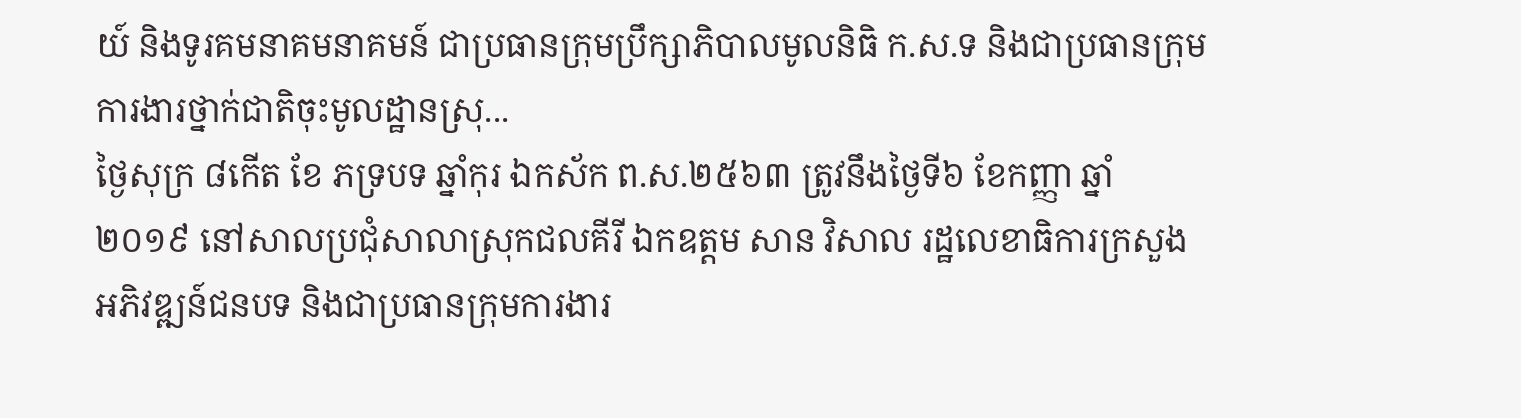យ៍ និងទូរគមនាគមនាគមន៍ ជាប្រធានក្រុមប្រឹក្សាភិបាលមូលនិធិ ក.ស.ទ និងជាប្រធានក្រុមការងារថ្នាក់ជាតិចុះមូលដ្ឋានស្រុ...
ថ្ងៃសុក្រ ៨កើត ខែ ភទ្របទ ឆ្នាំកុរ ឯកស័ក ព.ស.២៥៦៣ ត្រូវនឹងថ្ងៃទី៦ ខែកញ្ញា ឆ្នាំ២០១៩ នៅសាលប្រជុំសាលាស្រុកជលគីរី ឯកឧត្ដម សាន វិសាល រដ្ឋលេខាធិការក្រសួងអភិវឌ្ឍន៍ជនបទ និងជាប្រធានក្រុមការងារ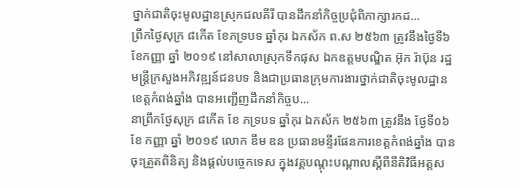ថ្នាក់ជាតិចុះមូលដ្ឋានស្រុកជលគីរី បានដឹកនាំកិច្ចប្រជុំពិភាក្សារកដ...
ព្រឹកថ្ងៃសុក្រ ៨កើត ខែភទ្របទ ឆ្នាំកុរ ឯកស័ក ព.ស ២៥៦៣ ត្រូវនឹងថ្ងៃទី៦ ខែកញ្ញា ឆ្នាំ ២០១៩ នៅសាលាស្រុកទឹកផុស ឯកឧត្តមបណ្ឌិត អ៊ុក រ៉ាប៊ុន រដ្ឋមន្រ្តីក្រសួងអភិវឌ្ឍន៍ជនបទ និងជាប្រធានក្រុមការងារថ្នាក់ជាតិចុះមូលដ្ឋាន ខេត្តកំពង់ឆ្នាំង បានអញ្ជេីញដឹកនាំកិច្ចប...
នាព្រឹកថ្ងែសុក្រ ៨កើត ខែ ភទ្របទ ឆ្នាំកុរ ឯកស័ក ២៥៦៣ ត្រូវនឹង ថ្ងែទី០៦ ខែ កញ្ញា ឆ្នាំ ២០១៩ លោក ឌឹម ឌន ប្រធានមន្ទីរផែនការខេត្តកំពង់ឆ្នាំង បានចុះត្រួតពិនិត្យ និងផ្ដល់បច្ចេកទេស ក្នុងវគ្គបណ្ដុះបណ្ដាលស្តីពីនីតិវិធីអត្តស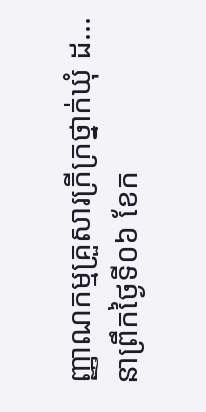ញ្ញាណកម្មគ្រួសារក្រីក្រថ្នាក់ឃុំ ដ...
នាព្រឹកថ្ងៃទី០៦ ខែក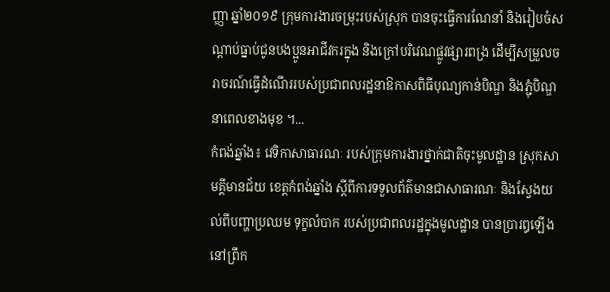ញ្ញា ឆ្នាំ២០១៩ ក្រុមការងារចម្រុះរបស់ស្រុក បានចុះធ្វើការណែនាំ និងរៀបចំសណ្តាប់ធ្នាប់ជូនបងប្អូនអាជីវករក្នុង និងក្រៅបរិវេណផ្លូវផ្សារពង្រ ដើម្បីសម្រួលចរាចរណ៍ធ្វើដំណើររបស់ប្រជាពលរដ្ឋនាឱកាសពិធីបុណ្យកាន់បិណ្ឌ និងភ្ជុំបិណ្ឌ នាពេលខាងមុខ ។...
កំពង់ឆ្នាំង៖ វេទិកាសាធារណៈ របស់ក្រុមការងារថ្នាក់ជាតិចុះមូលដ្ឋាន ស្រុកសាមគ្គីមានជ័យ ខេត្តកំពង់ឆ្នាំង ស្តីពីការទទួលព័ត៌មានជាសាធារណៈ និងស្វែងយល់ពីបញ្ហាប្រឈម ទុក្ខលំបាក របស់ប្រជាពលរដ្ឋក្នុងមូលដ្ឋាន បានប្រារឰឡើងនៅព្រឹក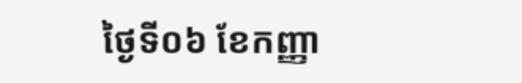ថ្ងៃទី០៦ ខែកញ្ញា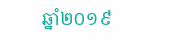ឆ្នាំ២០១៩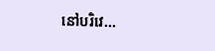នៅបរិវេ...